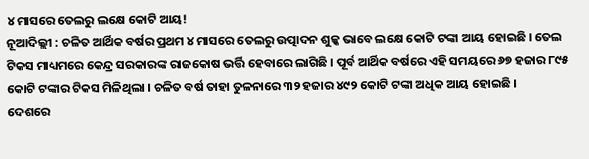୪ ମାସରେ ତେଲରୁ ଲକ୍ଷେ କୋଟି ଆୟ!
ନୂଆଦିଲ୍ଲୀ : ଚଳିତ ଆର୍ଥିକ ବର୍ଷର ପ୍ରଥମ ୪ ମାସରେ ତେଲରୁ ଉତ୍ପାଦନ ଶୁଳ୍କ ଭାବେ ଲକ୍ଷେ କୋଟି ଟଙ୍କା ଆୟ ହୋଇଛି । ତେଲ ଟିକସ ମାଧ୍ୟମରେ କେନ୍ଦ୍ର ସରକାରଙ୍କ ରାଜକୋଷ ଭର୍ତ୍ତି ହେବାରେ ଲାଗିଛି । ପୂର୍ବ ଆର୍ଥିକ ବର୍ଷରେ ଏହି ସମୟରେ ୬୭ ହଜାର ୮୯୫ କୋଟି ଟଙ୍କାର ଟିକସ ମିଳିଥିଲା । ଚଳିତ ବର୍ଷ ତାହା ତୁଳନାରେ ୩୨ ହଜାର ୪୯୨ କୋଟି ଟଙ୍କା ଅଧିକ ଆୟ ହୋଇଛି ।
ଦେଶରେ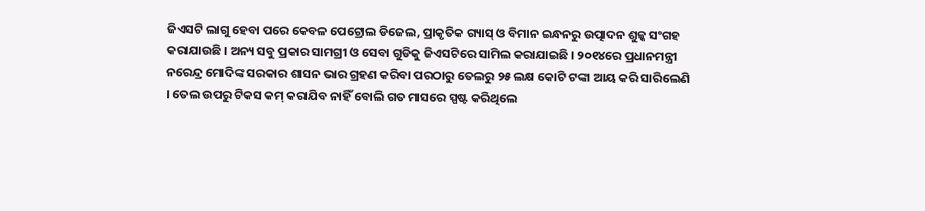ଜିଏସଟି ଲାଗୁ ହେବା ପରେ କେବଳ ପେଟ୍ରୋଲ ଡିଜେଲ, ପ୍ରାକୃତିକ ଗ୍ୟାସ୍ ଓ ବିମାନ ଇନ୍ଧନରୁ ଉତ୍ପାଦନ ଶୁଳ୍କ ସଂଗହ କରାଯାଉଛି । ଅନ୍ୟ ସବୁ ପ୍ରକାର ସାମଗ୍ରୀ ଓ ସେବା ଗୁଡିକୁ ଜିଏସଟିରେ ସାମିଲ କରାଯାଇଛି । ୨୦୧୪ରେ ପ୍ରଧାନମନ୍ତ୍ରୀ ନରେନ୍ଦ୍ର ମୋଦିଙ୍କ ସରକାର ଶାସନ ଭାର ଗ୍ରହଣ କରିବା ପରଠାରୁ ତେଲରୁ ୨୫ ଲକ୍ଷ କୋଟି ଟଙ୍କା ଆୟ କରି ସାରିଲେଣି । ତେଲ ଉପରୁ ଟିକସ କମ୍ କରାଯିବ ନାହିଁ ବୋଲି ଗତ ମାସରେ ସ୍ପଷ୍ଟ କରିଥିଲେ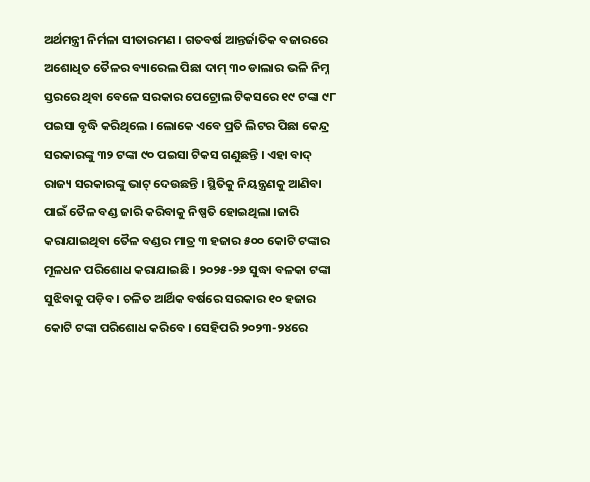ଅର୍ଥମନ୍ତ୍ରୀ ନିର୍ମଳା ସୀତାରମଣ । ଗତବର୍ଷ ଆନ୍ତର୍ଜାତିକ ବଜାରରେ ଅଶୋଧିତ ତୈଳର ବ୍ୟାରେଲ ପିଛା ଦାମ୍ ୩୦ ଡାଲାର ଭଳି ନିମ୍ନ ସ୍ତରରେ ଥିବା ବେଳେ ସରକାର ପେଟ୍ରୋଲ ଟିକସରେ ୧୯ ଟଙ୍କା ୯୮ ପଇସା ବୃଦ୍ଧି କରିଥିଲେ । ଲୋକେ ଏବେ ପ୍ରତି ଲିଟର ପିଛା କେନ୍ଦ୍ର ସରକାରଙ୍କୁ ୩୨ ଟଙ୍କା ୯୦ ପଇସା ଟିକସ ଗଣୁଛନ୍ତି । ଏହା ବାଦ୍ ରାଜ୍ୟ ସରକାରଙ୍କୁ ଭାଟ୍ ଦେଉଛନ୍ତି । ସ୍ଥିତିକୁ ନିୟନ୍ତ୍ରଣକୁ ଆଣିବା ପାଇଁ ତୈଳ ବଣ୍ଡ ଜାରି କରିବାକୁ ନିଷ୍ପତି ହୋଇଥିଲା ।ଜାରି କରାଯାଇଥିବା ତୈଳ ବଣ୍ଡର ମାତ୍ର ୩ ହଜାର ୫୦୦ କୋଟି ଟଙ୍କାର ମୂଳଧନ ପରିଶୋଧ କରାଯାଇଛି । ୨୦୨୫-୨୬ ସୁଦ୍ଧା ବଳକା ଟଙ୍କା ସୁଝିବାକୁ ପଡ଼ିବ । ଚଳିତ ଆର୍ଥିକ ବର୍ଷରେ ସରକାର ୧୦ ହଜାର କୋଟି ଟଙ୍କା ପରିଶୋଧ କରିବେ । ସେହିପରି ୨୦୨୩-୨୪ରେ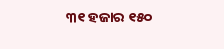୩୧ ହଜାର ୧୫୦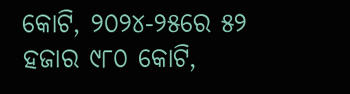କୋଟି, ୨୦୨୪-୨୫ରେ ୫୨ ହଜାର ୯୮୦ କୋଟି,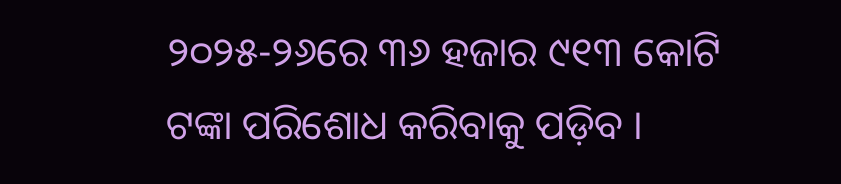୨୦୨୫-୨୬ରେ ୩୬ ହଜାର ୯୧୩ କୋଟି ଟଙ୍କା ପରିଶୋଧ କରିବାକୁ ପଡ଼ିବ ।